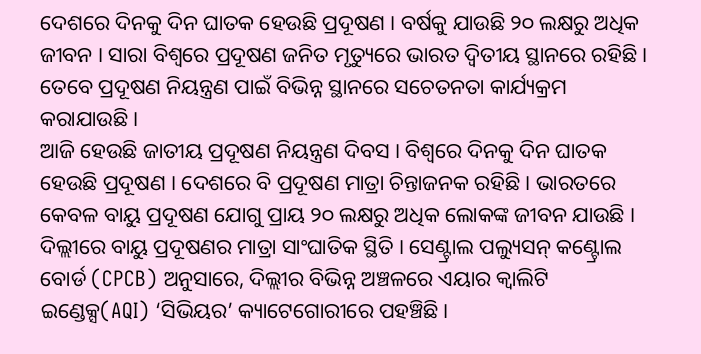ଦେଶରେ ଦିନକୁ ଦିନ ଘାତକ ହେଉଛି ପ୍ରଦୂଷଣ । ବର୍ଷକୁ ଯାଉଛି ୨୦ ଲକ୍ଷରୁ ଅଧିକ ଜୀବନ । ସାରା ବିଶ୍ୱରେ ପ୍ରଦୂଷଣ ଜନିତ ମୃତ୍ୟୁରେ ଭାରତ ଦ୍ୱିତୀୟ ସ୍ଥାନରେ ରହିଛି । ତେବେ ପ୍ରଦୂଷଣ ନିୟନ୍ତ୍ରଣ ପାଇଁ ବିଭିନ୍ନ ସ୍ଥାନରେ ସଚେତନତା କାର୍ଯ୍ୟକ୍ରମ କରାଯାଉଛି ।
ଆଜି ହେଉଛି ଜାତୀୟ ପ୍ରଦୂଷଣ ନିୟନ୍ତ୍ରଣ ଦିବସ । ବିଶ୍ୱରେ ଦିନକୁ ଦିନ ଘାତକ ହେଉଛି ପ୍ରଦୂଷଣ । ଦେଶରେ ବି ପ୍ରଦୂଷଣ ମାତ୍ରା ଚିନ୍ତାଜନକ ରହିଛି । ଭାରତରେ କେବଳ ବାୟୁ ପ୍ରଦୂଷଣ ଯୋଗୁ ପ୍ରାୟ ୨୦ ଲକ୍ଷରୁ ଅଧିକ ଲୋକଙ୍କ ଜୀବନ ଯାଉଛି । ଦିଲ୍ଲୀରେ ବାୟୁ ପ୍ରଦୂଷଣର ମାତ୍ରା ସାଂଘାତିକ ସ୍ଥିତି । ସେଣ୍ଟ୍ରାଲ ପଲ୍ୟୁସନ୍ କଣ୍ଟ୍ରୋଲ ବୋର୍ଡ (CPCB) ଅନୁସାରେ, ଦିଲ୍ଲୀର ବିଭିନ୍ନ ଅଞ୍ଚଳରେ ଏୟାର କ୍ୱାଲିଟି ଇଣ୍ଡେକ୍ସ(AQI) ‘ସିଭିୟର’ କ୍ୟାଟେଗୋରୀରେ ପହଞ୍ଚିଛି ।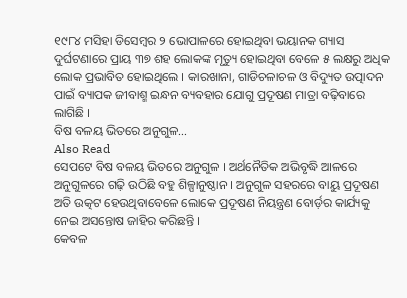୧୯୮୪ ମସିହା ଡିସେମ୍ବର ୨ ଭୋପାଳରେ ହୋଇଥିବା ଭୟାନକ ଗ୍ୟାସ ଦୁର୍ଘଟଣାରେ ପ୍ରାୟ ୩୭ ଶହ ଲୋକଙ୍କ ମୃତ୍ୟୁ ହୋଇଥିବା ବେଳେ ୫ ଲକ୍ଷରୁ ଅଧିକ ଲୋକ ପ୍ରଭାବିତ ହୋଇଥିଲେ । କାରଖାନା, ଗାଡିଚଳାଚଳ ଓ ବିଦ୍ୟୁତ ଉତ୍ପାଦନ ପାଇଁ ବ୍ୟାପକ ଜୀବାଶ୍ମ ଇନ୍ଧନ ବ୍ୟବହାର ଯୋଗୁ ପ୍ରଦୂଷଣ ମାତ୍ରା ବଢ଼ିବାରେ ଲାଗିଛି ।
ବିଷ ବଳୟ ଭିତରେ ଅନୁଗୁଳ...
Also Read
ସେପଟେ ବିଷ ବଳୟ ଭିତରେ ଅନୁଗୁଳ । ଅର୍ଥନୈତିକ ଅଭିବୃଦ୍ଧି ଆଳରେ ଅନୁଗୁଳରେ ଗଢ଼ି ଉଠିଛି ବହୁ ଶିଳ୍ପାନୁଷ୍ଠାନ । ଅନୁଗୁଳ ସହରରେ ବାୟୁ ପ୍ରଦୂଷଣ ଅତି ଉତ୍କଟ ହେଉଥିବାବେଳେ ଲୋକେ ପ୍ରଦୂଷଣ ନିୟନ୍ତ୍ରଣ ବୋର୍ଡ଼ର କାର୍ଯ୍ୟକୁ ନେଇ ଅସନ୍ତୋଷ ଜାହିର କରିଛନ୍ତି ।
କେବଳ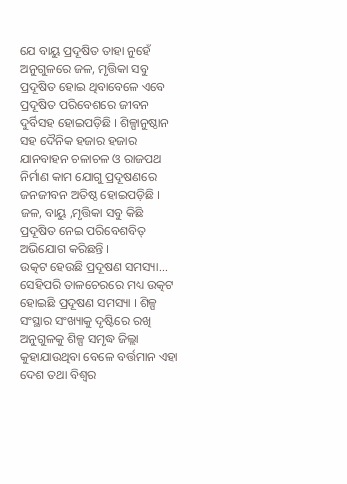ଯେ ବାୟୁ ପ୍ରଦୂଷିତ ତାହା ନୁହେଁ ଅନୁଗୁଳରେ ଜଳ, ମୃତ୍ତିକା ସବୁ ପ୍ରଦୂଷିତ ହୋଇ ଥିବାବେଳେ ଏବେ ପ୍ରଦୂଷିତ ପରିବେଶରେ ଜୀବନ ଦୁର୍ବିସହ ହୋଇପଡ଼ିଛି । ଶିଳ୍ପାନୁଷ୍ଠାନ ସହ ଦୈନିକ ହଜାର ହଜାର ଯାନବାହନ ଚଳାଚଳ ଓ ରାଜପଥ ନିର୍ମାଣ କାମ ଯୋଗୁ ପ୍ରଦୂଷଣରେ ଜନଜୀବନ ଅତିଷ୍ଠ ହୋଇପଡ଼ିଛି । ଜଳ, ବାୟୁ ,ମୃତ୍ତିକା ସବୁ କିଛି ପ୍ରଦୂଷିତ ନେଇ ପରିବେଶବିତ୍ ଅଭିଯୋଗ କରିଛନ୍ତି ।
ଉତ୍କଟ ହେଉଛି ପ୍ରଦୂଷଣ ସମସ୍ୟା...
ସେହିପରି ତାଳଚେରରେ ମଧ୍ୟ ଉତ୍କଟ ହୋଇଛି ପ୍ରଦୂଷଣ ସମସ୍ୟା । ଶିଳ୍ପ ସଂସ୍ଥାର ସଂଖ୍ୟାକୁ ଦୃଷ୍ଟିରେ ରଖି ଅନୁଗୁଳକୁ ଶିଳ୍ପ ସମୃଦ୍ଧ ଜିଲ୍ଲା କୁହାଯାଉଥିବା ବେଳେ ବର୍ତ୍ତମାନ ଏହା ଦେଶ ତଥା ବିଶ୍ୱର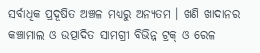ସର୍ବାଧିକ ପ୍ରଦୂଷିତ ଅଞ୍ଚଳ ମଧ୍ୟରୁ ଅନ୍ୟତମ । ଖଣି ଖାଦାନର କଞ୍ଚାମାଲ ଓ ଉତ୍ପାଦିତ ସାମଗ୍ରୀ ବିଭିନ୍ନ ଟ୍ରକ୍ ଓ ରେଳ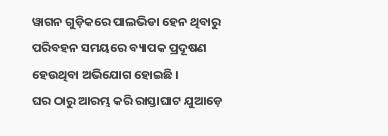ୱାଗନ ଗୁଡ଼ିକରେ ପାଲଭିଡା ହେନ ଥିବାରୁ ପରିବହନ ସମୟରେ ବ୍ୟାପକ ପ୍ରଦୂଷଣ ହେଉଥିବା ଅଭିଯୋଗ ହୋଇଛି ।
ଘର ଠାରୁ ଆରମ୍ଭ କରି ରାସ୍ତାଘାଟ ଯୁଆଡ଼େ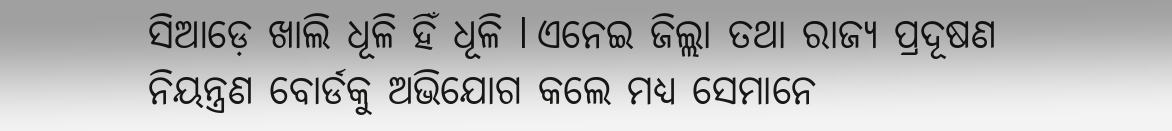ସିଆଡ଼େ ଖାଲି ଧୂଳି ହିଁ ଧୂଳି l ଏନେଇ ଜିଲ୍ଲା ତଥା ରାଜ୍ୟ ପ୍ରଦୂଷଣ ନିୟନ୍ତ୍ରଣ ବୋର୍ଡକୁ ଅଭିଯୋଗ କଲେ ମଧ୍ୟ ସେମାନେ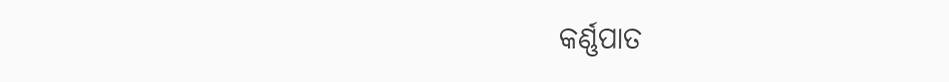କର୍ଣ୍ଣପାତ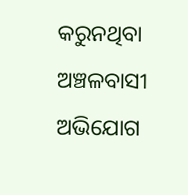କରୁନଥିବା ଅଞ୍ଚଳବାସୀ ଅଭିଯୋଗ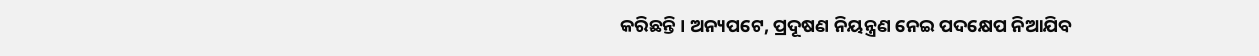କରିଛନ୍ତି । ଅନ୍ୟପଟେ, ପ୍ରଦୂଷଣ ନିୟନ୍ତ୍ରଣ ନେଇ ପଦକ୍ଷେପ ନିଆଯିବ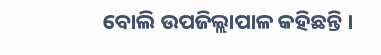ବୋଲି ଉପଜିଲ୍ଲାପାଳ କହିଛନ୍ତି ।